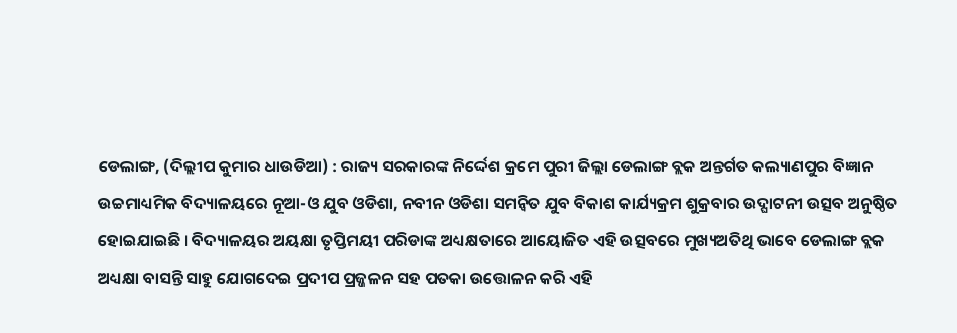ଡେଲାଙ୍ଗ, (ଦିଲ୍ଲୀପ କୁମାର ଧାଉଡିଆ) : ରାଜ୍ୟ ସରକାରଙ୍କ ନିର୍ଦ୍ଦେଶ କ୍ରମେ ପୁରୀ ଜିଲ୍ଲା ଡେଲାଙ୍ଗ ବ୍ଲକ ଅନ୍ତର୍ଗତ କଲ୍ୟାଣପୁର ବିଜ୍ଞାନ ଉଚ୍ଚମାଧ୍ୟମିକ ବିଦ୍ୟାଳୟରେ ନୂଆ-ଓ ଯୁବ ଓଡିଶା, ନବୀନ ଓଡିଶା ସମନ୍ୱିତ ଯୁବ ବିକାଶ କାର୍ଯ୍ୟକ୍ରମ ଶୁକ୍ରବାର ଉଦ୍ଘାଟନୀ ଉତ୍ସବ ଅନୁଷ୍ଠିତ ହୋଇଯାଇଛି । ବିଦ୍ୟାଳୟର ଅୟକ୍ଷା ତୃପ୍ତିମୟୀ ପରିଡାଙ୍କ ଅଧ୍ୟକ୍ଷତାରେ ଆୟୋଜିତ ଏହି ଉତ୍ସବରେ ମୁଖ୍ୟଅତିଥି ଭାବେ ଡେଲାଙ୍ଗ ବ୍ଲକ ଅଧ୍ୟକ୍ଷା ବାସନ୍ତି ସାହୁ ଯୋଗଦେଇ ପ୍ରଦୀପ ପ୍ରଜ୍ଜଳନ ସହ ପତକା ଉତ୍ତୋଳନ କରି ଏହି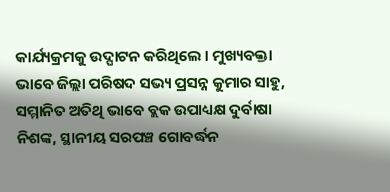କାର୍ଯ୍ୟକ୍ରମକୁ ଉଦ୍ଘାଟନ କରିଥିଲେ । ମୁଖ୍ୟବକ୍ତା ଭାବେ ଜିଲ୍ଲା ପରିଷଦ ସଭ୍ୟ ପ୍ରସନ୍ନ କୁମାର ସାହୁ, ସମ୍ମାନିତ ଅତିଥି ଭାବେ ବ୍ଲକ ଉପାଧ୍ୟକ୍ଷ ଦୁର୍ବାଷା ନିଶଙ୍କ, ସ୍ଥାନୀୟ ସରପଞ୍ଚ ଗୋବର୍ଦ୍ଧନ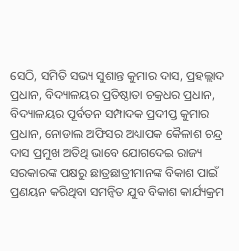ସେଠି, ସମିତି ସଭ୍ୟ ସୁଶାନ୍ତ କୁମାର ଦାସ, ପ୍ରହଲ୍ଲାଦ ପ୍ରଧାନ, ବିଦ୍ୟାଳୟର ପ୍ରତିଷ୍ଠାତା ଚକ୍ରଧର ପ୍ରଧାନ, ବିଦ୍ୟାଳୟର ପୂର୍ବତନ ସମ୍ପାଦକ ପ୍ରଦୀପ୍ତ କୁମାର ପ୍ରଧାନ, ନୋଡାଲ ଅଫିସର ଅଧ୍ୟାପକ କୈଳାଶ ଚନ୍ଦ୍ର ଦାସ ପ୍ରମୁଖ ଅତିଥି ଭାବେ ଯୋଗଦେଇ ରାଜ୍ୟ ସରକାରଙ୍କ ପକ୍ଷରୁ ଛାତ୍ରଛାତ୍ରୀମାନଙ୍କ ବିକାଶ ପାଇଁ ପ୍ରଣୟନ କରିଥିବା ସମନ୍ଵିତ ଯୁବ ବିକାଶ କାର୍ଯ୍ୟକ୍ରମ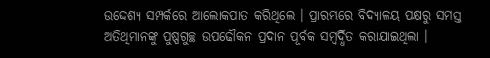ଉଦ୍ଦେଶ୍ୟ ସମ୍ପର୍କରେ ଆଲୋକପାତ କରିଥିଲେ । ପ୍ରାରମ୍ଭରେ ବିଦ୍ୟାଳୟ ପକ୍ଷରୁ ସମସ୍ତ ଅତିଥିମାନଙ୍କୁ ପୁଷ୍ପଗୁଚ୍ଛ ଉପଢୌକନ ପ୍ରଦାନ ପୂର୍ବକ ସମ୍ବର୍ଦ୍ଧିତ କରାଯାଇଥିଲା ।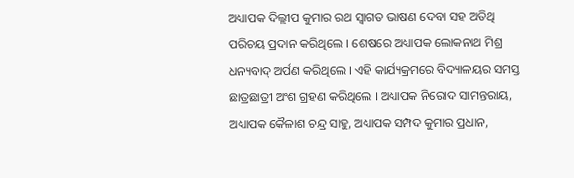ଅଧ୍ୟାପକ ଦିଲ୍ଲୀପ କୁମାର ରଥ ସ୍ୱାଗତ ଭାଷଣ ଦେବା ସହ ଅତିଥି ପରିଚୟ ପ୍ରଦାନ କରିଥିଲେ । ଶେଷରେ ଅଧ୍ୟାପକ ଲୋକନାଥ ମିଶ୍ର ଧନ୍ୟବାଦ୍ ଅର୍ପଣ କରିଥିଲେ । ଏହି କାର୍ଯ୍ୟକ୍ରମରେ ବିଦ୍ୟାଳୟର ସମସ୍ତ ଛାତ୍ରଛାତ୍ରୀ ଅଂଶ ଗ୍ରହଣ କରିଥିଲେ । ଅଧ୍ୟାପକ ନିରୋଦ ସାମନ୍ତରାୟ, ଅଧ୍ୟାପକ କୈଳାଶ ଚନ୍ଦ୍ର ସାହୁ, ଅଧ୍ୟାପକ ସମ୍ପଦ କୁମାର ପ୍ରଧାନ,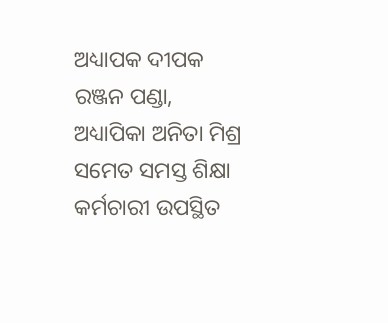ଅଧ୍ୟାପକ ଦୀପକ ରଞ୍ଜନ ପଣ୍ଡା, ଅଧ୍ୟାପିକା ଅନିତା ମିଶ୍ର ସମେତ ସମସ୍ତ ଶିକ୍ଷା କର୍ମଚାରୀ ଉପସ୍ଥିତ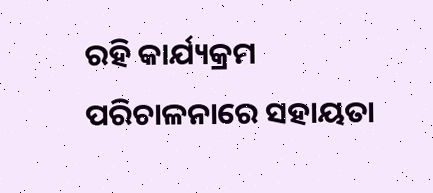ରହି କାର୍ଯ୍ୟକ୍ରମ ପରିଚାଳନାରେ ସହାୟତା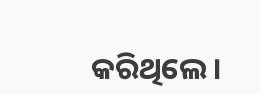କରିଥିଲେ ।